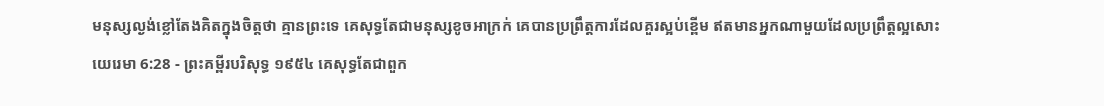មនុស្សល្ងង់ខ្លៅតែងគិតក្នុងចិត្តថា គ្មានព្រះទេ គេសុទ្ធតែជាមនុស្សខូចអាក្រក់ គេបានប្រព្រឹត្តការដែលគួរស្អប់ខ្ពើម ឥតមានអ្នកណាមួយដែលប្រព្រឹត្តល្អសោះ
យេរេមា 6:28 - ព្រះគម្ពីរបរិសុទ្ធ ១៩៥៤ គេសុទ្ធតែជាពួក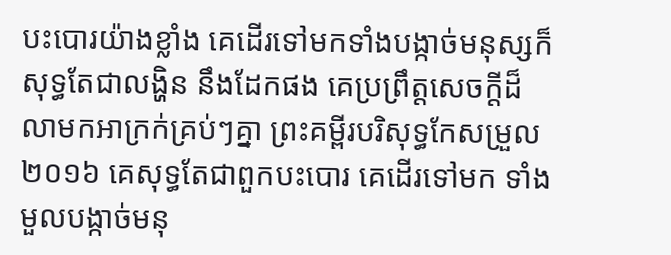បះបោរយ៉ាងខ្លាំង គេដើរទៅមកទាំងបង្កាច់មនុស្សក៏សុទ្ធតែជាលង្ហិន នឹងដែកផង គេប្រព្រឹត្តសេចក្ដីដ៏លាមកអាក្រក់គ្រប់ៗគ្នា ព្រះគម្ពីរបរិសុទ្ធកែសម្រួល ២០១៦ គេសុទ្ធតែជាពួកបះបោរ គេដើរទៅមក ទាំងមួលបង្កាច់មនុ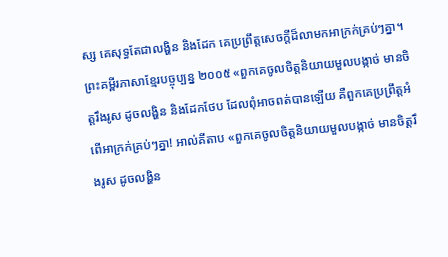ស្ស គេសុទ្ធតែជាលង្ហិន និងដែក គេប្រព្រឹត្តសេចក្ដីដ៏លាមកអាក្រក់គ្រប់ៗគ្នា។ ព្រះគម្ពីរភាសាខ្មែរបច្ចុប្បន្ន ២០០៥ «ពួកគេចូលចិត្តនិយាយមួលបង្កាច់ មានចិត្តរឹងរូស ដូចលង្ហិន និងដែកថែប ដែលពុំអាចពត់បានឡើយ គឺពួកគេប្រព្រឹត្តអំពើអាក្រក់គ្រប់ៗគ្នា! អាល់គីតាប «ពួកគេចូលចិត្តនិយាយមួលបង្កាច់ មានចិត្តរឹងរូស ដូចលង្ហិន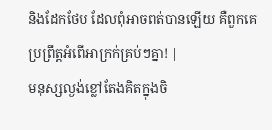និងដែកថែប ដែលពុំអាចពត់បានឡើយ គឺពួកគេប្រព្រឹត្តអំពើអាក្រក់គ្រប់ៗគ្នា! |
មនុស្សល្ងង់ខ្លៅតែងគិតក្នុងចិ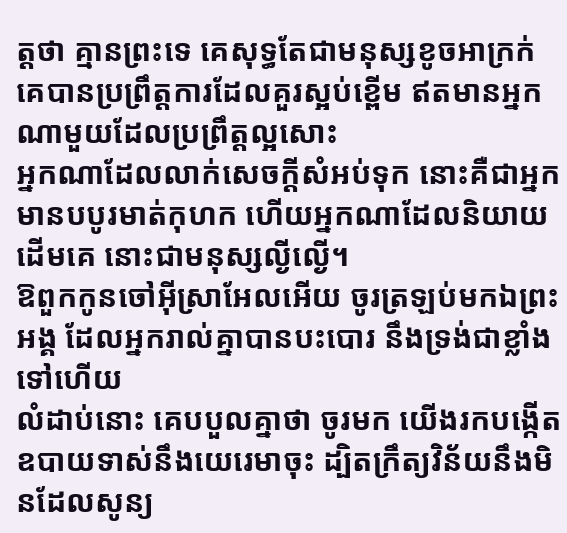ត្តថា គ្មានព្រះទេ គេសុទ្ធតែជាមនុស្សខូចអាក្រក់ គេបានប្រព្រឹត្តការដែលគួរស្អប់ខ្ពើម ឥតមានអ្នកណាមួយដែលប្រព្រឹត្តល្អសោះ
អ្នកណាដែលលាក់សេចក្ដីសំអប់ទុក នោះគឺជាអ្នកមានបបូរមាត់កុហក ហើយអ្នកណាដែលនិយាយដើមគេ នោះជាមនុស្សល្ងីល្ងើ។
ឱពួកកូនចៅអ៊ីស្រាអែលអើយ ចូរត្រឡប់មកឯព្រះអង្គ ដែលអ្នករាល់គ្នាបានបះបោរ នឹងទ្រង់ជាខ្លាំងទៅហើយ
លំដាប់នោះ គេបបួលគ្នាថា ចូរមក យើងរកបង្កើតឧបាយទាស់នឹងយេរេមាចុះ ដ្បិតក្រឹត្យវិន័យនឹងមិនដែលសូន្យ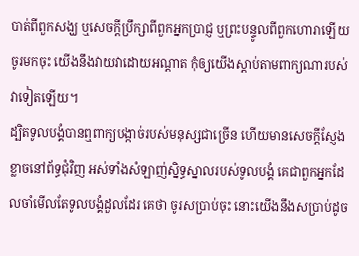បាត់ពីពួកសង្ឃ ឬសេចក្ដីប្រឹក្សាពីពួកអ្នកប្រាជ្ញ ឬព្រះបន្ទូលពីពួកហោរាឡើយ ចូរមកចុះ យើងនឹងវាយវាដោយអណ្តាត កុំឲ្យយើងស្តាប់តាមពាក្យណារបស់វាទៀតឡើយ។
ដ្បិតទូលបង្គំបានឮពាក្យបង្កាច់របស់មនុស្សជាច្រើន ហើយមានសេចក្ដីស្ញែងខ្លាចនៅព័ទ្ធជុំវិញ អស់ទាំងសំឡាញ់ស្និទ្ធស្នាលរបស់ទូលបង្គំ គេជាពួកអ្នកដែលចាំមើលតែទូលបង្គំដួលដែរ គេថា ចូរសប្រាប់ចុះ នោះយើងនឹងសប្រាប់ដូច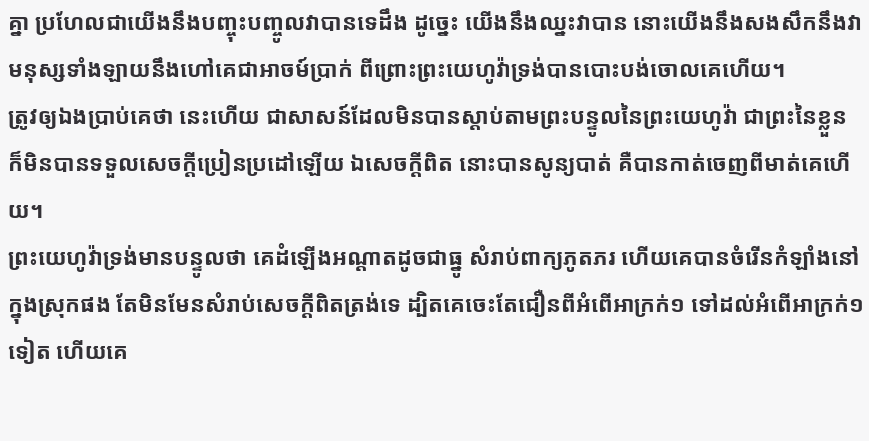គ្នា ប្រហែលជាយើងនឹងបញ្ចុះបញ្ចូលវាបានទេដឹង ដូច្នេះ យើងនឹងឈ្នះវាបាន នោះយើងនឹងសងសឹកនឹងវា
មនុស្សទាំងឡាយនឹងហៅគេជាអាចម៍ប្រាក់ ពីព្រោះព្រះយេហូវ៉ាទ្រង់បានបោះបង់ចោលគេហើយ។
ត្រូវឲ្យឯងប្រាប់គេថា នេះហើយ ជាសាសន៍ដែលមិនបានស្តាប់តាមព្រះបន្ទូលនៃព្រះយេហូវ៉ា ជាព្រះនៃខ្លួន ក៏មិនបានទទួលសេចក្ដីប្រៀនប្រដៅឡើយ ឯសេចក្ដីពិត នោះបានសូន្យបាត់ គឺបានកាត់ចេញពីមាត់គេហើយ។
ព្រះយេហូវ៉ាទ្រង់មានបន្ទូលថា គេដំឡើងអណ្តាតដូចជាធ្នូ សំរាប់ពាក្យភូតភរ ហើយគេបានចំរើនកំឡាំងនៅក្នុងស្រុកផង តែមិនមែនសំរាប់សេចក្ដីពិតត្រង់ទេ ដ្បិតគេចេះតែជឿនពីអំពើអាក្រក់១ ទៅដល់អំពើអាក្រក់១ទៀត ហើយគេ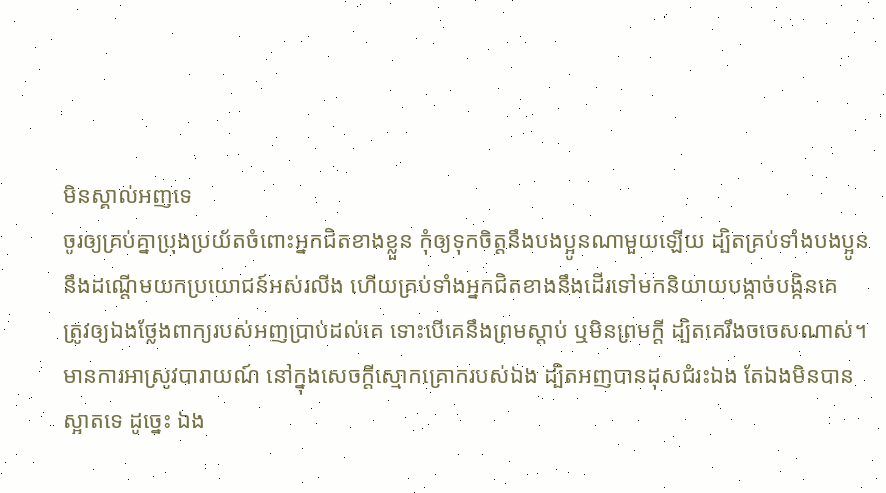មិនស្គាល់អញទេ
ចូរឲ្យគ្រប់គ្នាប្រុងប្រយ័តចំពោះអ្នកជិតខាងខ្លួន កុំឲ្យទុកចិត្តនឹងបងប្អូនណាមួយឡើយ ដ្បិតគ្រប់ទាំងបងប្អូននឹងដណ្តើមយកប្រយោជន៍អស់រលីង ហើយគ្រប់ទាំងអ្នកជិតខាងនឹងដើរទៅមកនិយាយបង្កាច់បង្កិនគេ
ត្រូវឲ្យឯងថ្លែងពាក្យរបស់អញប្រាប់ដល់គេ ទោះបើគេនឹងព្រមស្តាប់ ឬមិនព្រមក្តី ដ្បិតគេរឹងចចេសណាស់។
មានការអាស្រូវបារាយណ៍ នៅក្នុងសេចក្ដីស្មោកគ្រោករបស់ឯង ដ្បិតអញបានដុសជំរះឯង តែឯងមិនបានស្អាតទេ ដូច្នេះ ឯង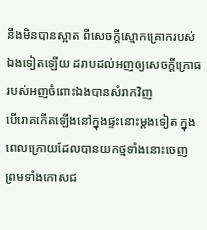នឹងមិនបានស្អាត ពីសេចក្ដីស្មោកគ្រោករបស់ឯងទៀតឡើយ ដរាបដល់អញឲ្យសេចក្ដីក្រោធរបស់អញចំពោះឯងបានសំរាកវិញ
បើរោគកើតឡើងនៅក្នុងផ្ទះនោះម្តងទៀត ក្នុងពេលក្រោយដែលបានយកថ្មទាំងនោះចេញ ព្រមទាំងកោសជ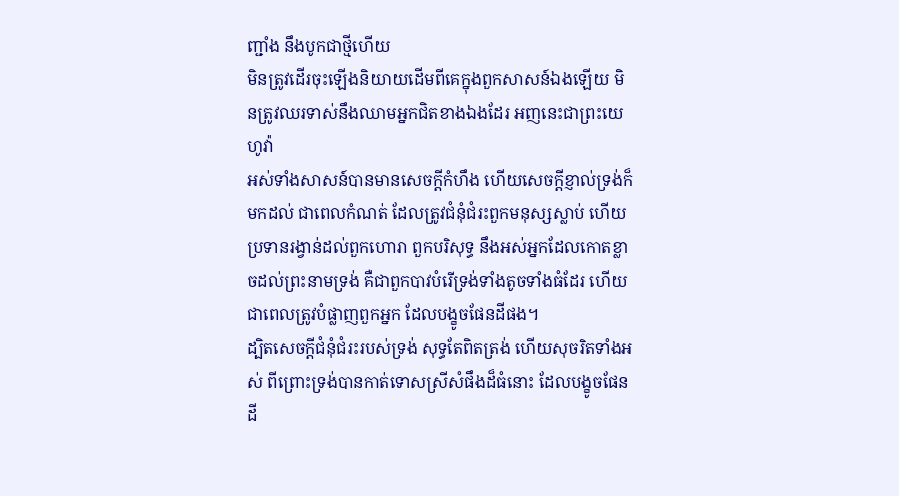ញ្ជាំង នឹងបូកជាថ្មីហើយ
មិនត្រូវដើរចុះឡើងនិយាយដើមពីគេក្នុងពួកសាសន៍ឯងឡើយ មិនត្រូវឈរទាស់នឹងឈាមអ្នកជិតខាងឯងដែរ អញនេះជាព្រះយេហូវ៉ា
អស់ទាំងសាសន៍បានមានសេចក្ដីកំហឹង ហើយសេចក្ដីខ្ញាល់ទ្រង់ក៏មកដល់ ជាពេលកំណត់ ដែលត្រូវជំនុំជំរះពួកមនុស្សស្លាប់ ហើយប្រទានរង្វាន់ដល់ពួកហោរា ពួកបរិសុទ្ធ នឹងអស់អ្នកដែលកោតខ្លាចដល់ព្រះនាមទ្រង់ គឺជាពួកបាវបំរើទ្រង់ទាំងតូចទាំងធំដែរ ហើយជាពេលត្រូវបំផ្លាញពួកអ្នក ដែលបង្ខូចផែនដីផង។
ដ្បិតសេចក្ដីជំនុំជំរះរបស់ទ្រង់ សុទ្ធតែពិតត្រង់ ហើយសុចរិតទាំងអស់ ពីព្រោះទ្រង់បានកាត់ទោសស្រីសំផឹងដ៏ធំនោះ ដែលបង្ខូចផែនដី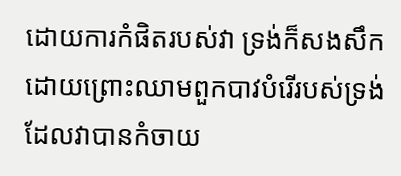ដោយការកំផិតរបស់វា ទ្រង់ក៏សងសឹក ដោយព្រោះឈាមពួកបាវបំរើរបស់ទ្រង់ ដែលវាបានកំចាយ